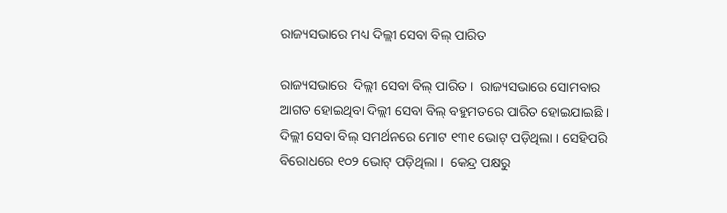ରାଜ୍ୟସଭାରେ ମଧ୍ୟ ଦିଲ୍ଲୀ ସେବା ବିଲ୍ ପାରିତ

ରାଜ୍ୟସଭାରେ  ଦିଲ୍ଲୀ ସେବା ବିଲ୍ ପାରିତ ।  ରାଜ୍ୟସଭାରେ ସୋମବାର ଆଗତ ହୋଇଥିବା ଦିଲ୍ଲୀ ସେବା ବିଲ୍ ବହୁମତରେ ପାରିତ ହୋଇଯାଇଛି । ଦିଲ୍ଲୀ ସେବା ବିଲ୍ ସମର୍ଥନରେ ମୋଟ ୧୩୧ ଭୋଟ୍ ପଡ଼ିଥିଲା । ସେହିପରି ବିରୋଧରେ ୧୦୨ ଭୋଟ୍ ପଡ଼ିଥିଲା ।  କେନ୍ଦ୍ର ପକ୍ଷରୁ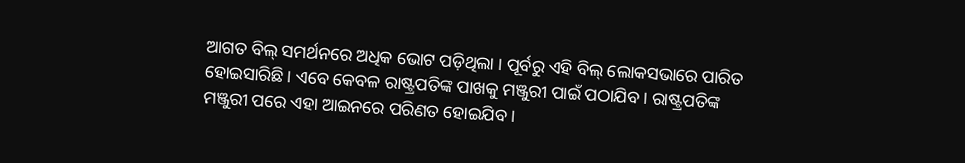ଆଗତ ବିଲ୍ ସମର୍ଥନରେ ଅଧିକ ଭୋଟ ପଡ଼ିଥିଲା । ପୂର୍ବରୁ ଏହି ବିଲ୍ ଲୋକସଭାରେ ପାରିତ ହୋଇସାରିଛି । ଏବେ କେବଳ ରାଷ୍ଟ୍ରପତିଙ୍କ ପାଖକୁ ମଞ୍ଜୁରୀ ପାଇଁ ପଠାଯିବ । ରାଷ୍ଟ୍ରପତିଙ୍କ ମଞ୍ଜୁରୀ ପରେ ଏହା ଆଇନରେ ପରିଣତ ହୋଇଯିବ ।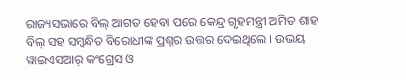ରାଜ୍ୟସଭାରେ ବିଲ୍ ଆଗତ ହେବା ପରେ କେନ୍ଦ୍ର ଗୃହମନ୍ତ୍ରୀ ଅମିତ ଶାହ ବିଲ୍ ସହ ସମ୍ବନ୍ଧିତ ବିରୋଧୀଙ୍କ ପ୍ରଶ୍ନର ଉତ୍ତର ଦେଇଥିଲେ । ଉଭୟ ୱାଇଏସଆର୍ କଂଗ୍ରେସ ଓ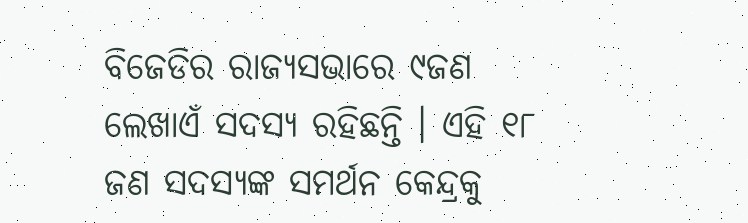ବିଜେଡିର ରାଜ୍ୟସଭାରେ ୯ଜଣ ଲେଖାଏଁ ସଦସ୍ୟ ରହିଛନ୍ତି । ଏହି ୧୮ ଜଣ ସଦସ୍ୟଙ୍କ ସମର୍ଥନ କେନ୍ଦ୍ରକୁ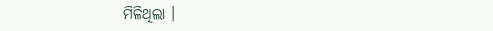ମିଳିଥିଲା ।